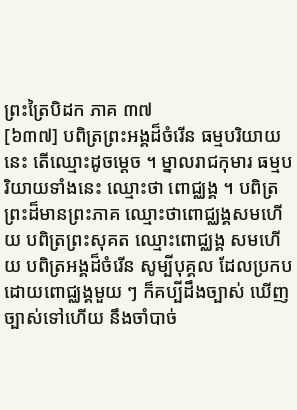ព្រះត្រៃបិដក ភាគ ៣៧
[៦៣៧] បពិត្រព្រះអង្គដ៏ចំរើន ធម្មបរិយាយនេះ តើឈ្មោះដូចម្តេច ។ ម្នាលរាជកុមារ ធម្មបរិយាយទាំងនេះ ឈ្មោះថា ពោជ្ឈង្គ ។ បពិត្រព្រះដ៏មានព្រះភាគ ឈ្មោះថាពោជ្ឈង្គសមហើយ បពិត្រព្រះសុគត ឈ្មោះពោជ្ឈង្គ សមហើយ បពិត្រអង្គដ៏ចំរើន សូម្បីបុគ្គល ដែលប្រកបដោយពោជ្ឈង្គមួយ ៗ ក៏គប្បីដឹងច្បាស់ ឃើញច្បាស់ទៅហើយ នឹងចាំបាច់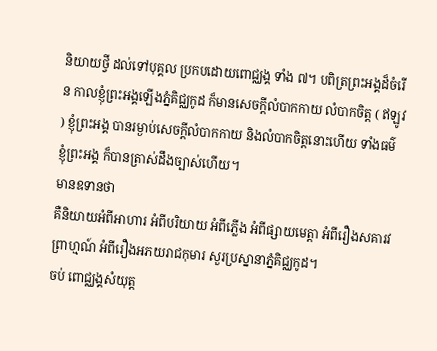និយាយថ្វី ដល់ទៅបុគ្គល ប្រកបដោយពោជ្ឈង្គ ទាំង ៧។ បពិត្រព្រះអង្គដ៏ចំរើន កាលខ្ញុំព្រះអង្គឡើងភ្នំគិជ្ឈកូដ ក៏មានសេចក្តីលំបាកកាយ លំបាកចិត្ត ( ឥឡូវ ) ខ្ញុំព្រះអង្គ បានរម្ងាប់សេចក្តីលំបាកកាយ និងលំបាកចិត្តនោះហើយ ទាំងធម៌ ខ្ញុំព្រះអង្គ ក៏បានត្រាស់ដឹងច្បាស់ហើយ។
មានឧទានថា
គឺនិយាយអំពីអាហារ អំពីបរិយាយ អំពីភ្លើង អំពីផ្សាយមេត្តា អំពីរឿងសគារវព្រាហ្មណ៍ អំពីរឿងអភយរាជកុមារ សួរប្រស្នានាភ្នំគិជ្ឈកូដ។
ចប់ ពោជ្ឈង្គសំយុត្ត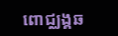ពោជ្ឈង្គឆ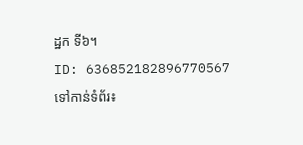ដ្ឋក ទី៦។
ID: 636852182896770567
ទៅកាន់ទំព័រ៖